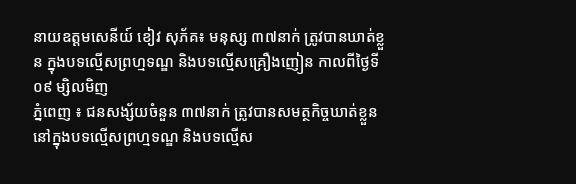នាយឧត្តមសេនីយ៍ ខៀវ សុភ័គ៖ មនុស្ស ៣៧នាក់ ត្រូវបានឃាត់ខ្លួន ក្នុងបទល្មើសព្រហ្មទណ្ឌ និងបទល្មើសគ្រឿងញៀន កាលពីថ្ងៃទី០៩ ម្សិលមិញ
ភ្នំពេញ ៖ ជនសង្ស័យចំនួន ៣៧នាក់ ត្រូវបានសមត្ថកិច្ចឃាត់ខ្លួននៅក្នុងបទល្មើសព្រហ្មទណ្ឌ និងបទល្មើស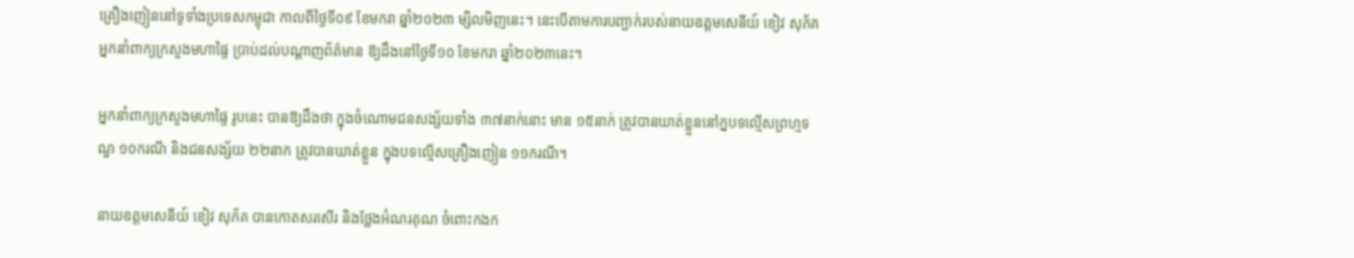គ្រឿងញៀននៅទូទាំងប្រទេសកម្ពុជា កាលពីថ្ងៃទី០៩ ខែមករា ឆ្នាំ២០២៣ ម្សិលមិញនេះ។ នេះបើតាមការបញ្ជាក់របស់នាយឧត្តមសេនីយ៍ ខៀវ សុភ័គ អ្នកនាំពាក្យក្រសួងមហាផ្ទៃ ប្រាប់ដល់បណ្តាញព័ត៌មាន ឱ្យដឹងនៅថ្ងៃទី១០ ខែមករា ឆ្នាំ២០២៣នេះ។

អ្នកនាំពាក្យក្រសួងមហាផ្ទៃ រូបនេះ បានឱ្យដឹងថា ក្នុងចំណោមជនសង្ស័យទាំង ៣៧នាក់នោះ មាន ១៥នាក់ ត្រូវបានឃាត់ខ្លួននៅក្នបទល្មើសព្រហ្មទណ្ឌ ១០ករណី និងជនសង្ស័យ ២២នាក ត្រូវបានឃាត់ខ្លួន ក្នុងបទល្មេីសគ្រឿងញៀន ១១ករណី។

នាយឧត្តមសេនីយ៍ ខៀវ សុភ័គ បានកោតសរសើរ និងថ្លែងអំណរគុណ ចំពោះកងក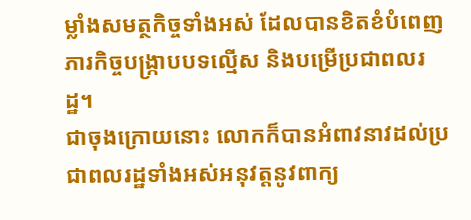ម្លាំងសមត្ថកិច្ចទាំងអស់ ដែលបានខិតខំបំពេញភារកិច្ចបង្ក្រាបបទល្មើស និងបម្រើប្រជាពលរដ្ឋ។
ជាចុងក្រោយនោះ លោកក៏បានអំពាវនាវដល់ប្រជាពលរដ្ឋទាំងអស់អនុវត្តនូវពាក្យ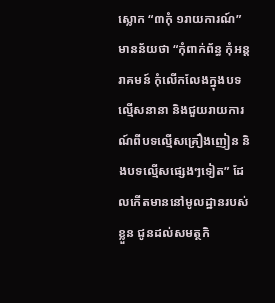ស្លោក “៣កុំ ១រាយការណ៍” មានន័យថា “កុំពាក់ព័ន្ធ កុំអន្តរាគមន៍ កុំលើកលែងក្នុងបទល្មើសនានា និងជួយរាយការណ៍ពីបទល្មើសគ្រឿងញៀន និងបទល្មើសផ្សេងៗទៀត” ដែលកើតមាននៅមូលដ្ឋានរបស់ខ្លួន ជូនដល់សមត្ថកិ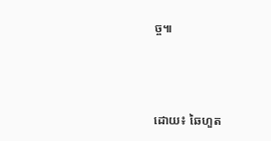ច្ច៕



ដោយ៖ ឆៃហួត